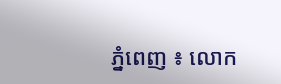ភ្នំពេញ ៖ លោក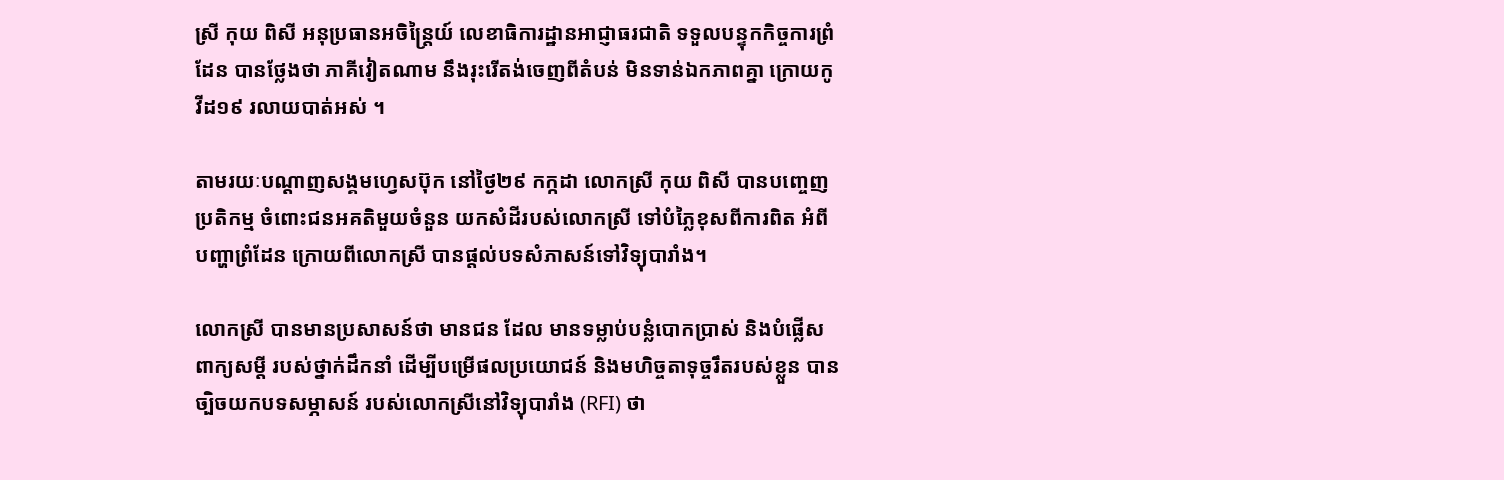ស្រី កុយ ពិសី អនុប្រធានអចិន្រ្តៃយ៍ លេខាធិការដ្ឋានអាជ្ញាធរជាតិ ទទួលបន្ទុកកិច្ចការព្រំដែន បានថ្លែងថា ភាគីវៀតណាម នឹងរុះរើតង់ចេញពីតំបន់ មិនទាន់ឯកភាពគ្នា ក្រោយកូវីដ១៩ រលាយបាត់អស់ ។

តាមរយៈបណ្ដាញសង្គមហ្វេសប៊ុក នៅថ្ងៃ២៩ កក្កដា លោកស្រី កុយ ពិសី បានបញ្ចេញប្រតិកម្ម ចំពោះជនអគតិមួយចំនួន យកសំដីរបស់លោកស្រី ទៅបំភ្លៃខុសពីការពិត អំពីបញ្ហាព្រំដែន ក្រោយពីលោកស្រី បានផ្តល់បទសំភាសន៍ទៅវិទ្យុបារាំង។

លោកស្រី បានមានប្រសាសន៍ថា មានជន ដែល មានទម្លាប់បន្លំបោកប្រាស់ និងបំផ្លើសពាក្យសម្តី របស់ថ្នាក់ដឹកនាំ ដើម្បីបម្រើផលប្រយោជន៍ និងមហិច្ចតាទុច្ចរឹតរបស់ខ្លួន បានច្បិចយកបទសម្ភាសន៍ របស់លោកស្រីនៅវិទ្យុបារាំង (RFI) ថា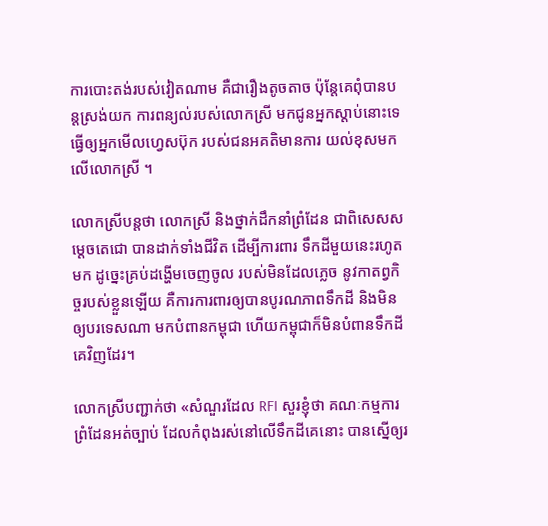ការបោះតង់របស់វៀតណាម គឺជារឿងតូចតាច ប៉ុន្តែគេពុំបានបន្តស្រង់យក ការពន្យល់របស់លោកស្រី មកជូនអ្នកស្តាប់នោះទេ ធ្វើឲ្យអ្នកមើលហ្វេសប៊ុក របស់ជនអគតិមានការ យល់ខុសមកលើលោកស្រី ។

លោកស្រីបន្តថា លោកស្រី និងថ្នាក់ដឹកនាំព្រំដែន ជាពិសេសសម្តេចតេជោ បានដាក់ទាំងជីវិត ដើម្បីការពារ ទឹកដីមួយនេះរហូតមក ដូច្នេះគ្រប់ដង្ហើមចេញចូល របស់មិនដែលភ្លេច នូវកាតព្វកិច្ចរបស់ខ្លួនឡើយ គឺការការពារឲ្យបានបូរណភាពទឹកដី និងមិនឲ្យបរទេសណា មកបំពានកម្ពុជា ហើយកម្ពុជាក៏មិនបំពានទឹកដីគេវិញដែរ។

លោកស្រីបញ្ជាក់ថា «សំណួរដែល RFI សួរខ្ញុំថា គណៈកម្មការព្រំដែនអត់ច្បាប់ ដែលកំពុងរស់នៅលើទឹកដីគេនោះ បានស្នើឲ្យរ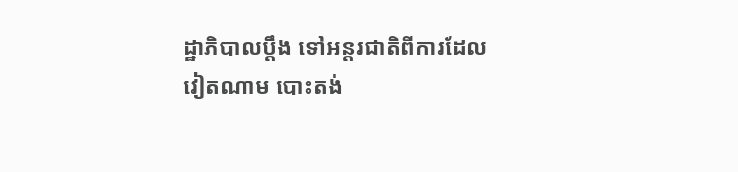ដ្ឋាភិបាលប្តឹង ទៅអន្តរជាតិពីការដែលវៀតណាម បោះតង់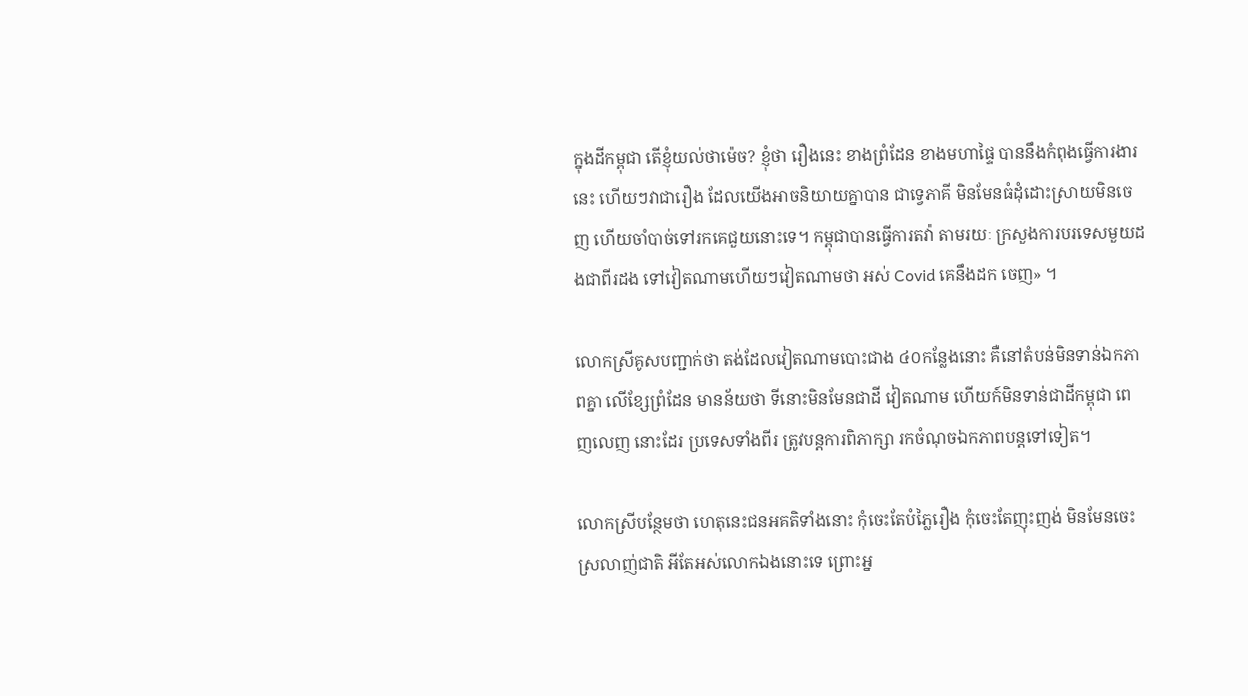ក្នុងដីកម្ពុជា តើខ្ញុំយល់ថាម៉េច? ខ្ញុំថា រឿងនេះ ខាងព្រំដែន ខាងមហាផ្ទៃ បាននឹងកំពុងធ្វើការងារនេះ ហើយៗវាជារឿង ដែលយើងអាចនិយាយគ្នាបាន ជាទ្វេភាគី មិនមែនធំដុំដោះស្រាយមិនចេញ ហើយចាំបាច់ទៅរកគេជួយនោះទេ។ កម្ពុជាបានធ្វើការតវ៉ា តាមរយៈ ក្រសួងការបរទេសមួយដងជាពីរដង ទៅវៀតណាមហើយៗវៀតណាមថា អស់ Covid គេនឹងដក ចេញ» ។

លោកស្រីគូសបញ្ជាក់ថា តង់ដែលវៀតណាមបោះជាង ៤០កន្លែងនោះ គឺនៅតំបន់មិនទាន់ឯកភាពគ្នា លើខ្សែព្រំដែន មានន័យថា ទីនោះមិនមែនជាដី វៀតណាម ហើយក៍មិនទាន់ជាដីកម្ពុជា ពេញលេញ នោះដែរ ប្រទេសទាំងពីរ ត្រូវបន្តការពិភាក្សា រកចំណុចឯកភាពបន្តទៅទៀត។

លោកស្រីបន្ថែមថា ហេតុនេះជនអគតិទាំងនោះ កុំចេះតែបំភ្លៃរឿង កុំចេះតែញុះញង់ មិនមែនចេះស្រលាញ់ជាតិ អីតែអស់លោកឯងនោះទេ ព្រោះអ្ន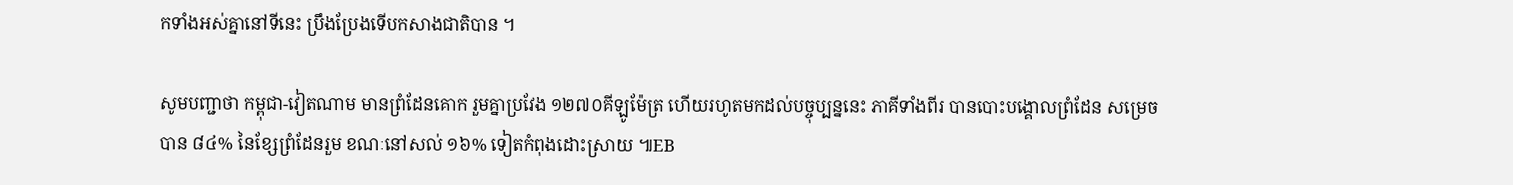កទាំងអស់គ្នានៅទីនេះ ប្រឹងប្រែងទើបកសាងជាតិបាន ។

សូមបញ្ជាថា កម្ពុជា-វៀតណាម មានព្រំដែនគោក រួមគ្នាប្រវែង ១២៧០គីឡូម៉ែត្រ ហើយរហូតមកដល់បច្ចុប្បន្ននេះ ភាគីទាំងពីរ បានបោះបង្គោលព្រំដែន សម្រេចបាន ៨៤% នៃខ្សែព្រំដែនរួម ខណៈនៅសល់ ១៦% ទៀតកំពុងដោះស្រាយ ៕EB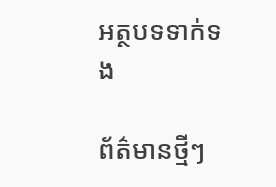អត្ថបទទាក់ទង

ព័ត៌មានថ្មីៗ